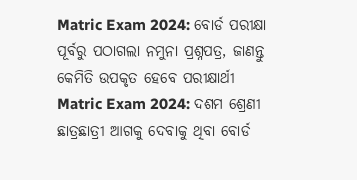Matric Exam 2024: ବୋର୍ଡ ପରୀକ୍ଷା ପୂର୍ବରୁ ପଠାଗଲା ନମୁନା ପ୍ରଶ୍ନପତ୍ର, ଜାଣନ୍ତୁ କେମିତି ଉପକୃତ ହେବେ ପରୀକ୍ଷାର୍ଥୀ
Matric Exam 2024: ଦଶମ ଶ୍ରେଣୀ ଛାତ୍ରଛାତ୍ରୀ ଆଗକୁ ଦେବାକୁ ଥିବା ବୋର୍ଡ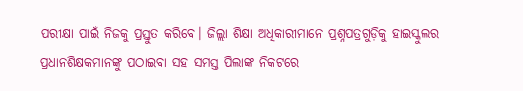ପରୀକ୍ଷା ପାଇଁ ନିଜକୁ ପ୍ରସ୍ତୁତ କରିବେ। ଜିଲ୍ଲା ଶିକ୍ଷା ଅଧିକାରୀମାନେ ପ୍ରଶ୍ନପତ୍ରଗୁଡ଼ିକୁ ହାଇସ୍କୁଲର ପ୍ରଧାନଶିକ୍ଷକମାନଙ୍କୁ ପଠାଇବା ସହ ସମସ୍ତ ପିଲାଙ୍କ ନିକଟରେ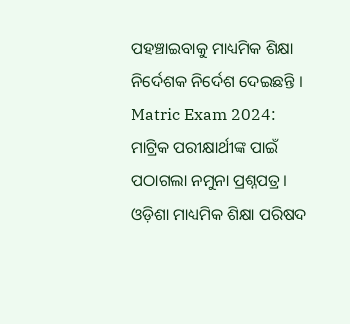ପହଞ୍ଚାଇବାକୁ ମାଧ୍ୟମିକ ଶିକ୍ଷା ନିର୍ଦେଶକ ନିର୍ଦେଶ ଦେଇଛନ୍ତି ।
Matric Exam 2024: ମାଟ୍ରିକ ପରୀକ୍ଷାର୍ଥୀଙ୍କ ପାଇଁ ପଠାଗଲା ନମୁନା ପ୍ରଶ୍ନପତ୍ର। ଓଡ଼ିଶା ମାଧ୍ୟମିକ ଶିକ୍ଷା ପରିଷଦ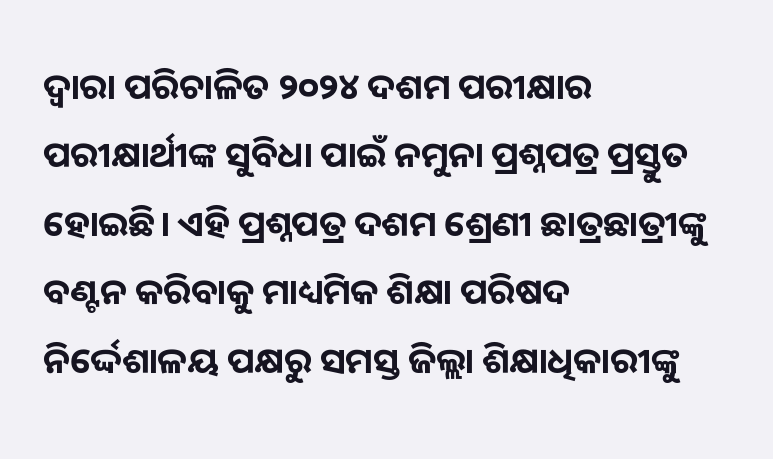ଦ୍ୱାରା ପରିଚାଳିତ ୨୦୨୪ ଦଶମ ପରୀକ୍ଷାର ପରୀକ୍ଷାର୍ଥୀଙ୍କ ସୁବିଧା ପାଇଁ ନମୁନା ପ୍ରଶ୍ନପତ୍ର ପ୍ରସ୍ତୁତ ହୋଇଛି। ଏହି ପ୍ରଶ୍ନପତ୍ର ଦଶମ ଶ୍ରେଣୀ ଛାତ୍ରଛାତ୍ରୀଙ୍କୁ ବଣ୍ଟନ କରିବାକୁ ମାଧ୍ୟମିକ ଶିକ୍ଷା ପରିଷଦ ନିର୍ଦ୍ଦେଶାଳୟ ପକ୍ଷରୁ ସମସ୍ତ ଜିଲ୍ଲା ଶିକ୍ଷାଧିକାରୀଙ୍କୁ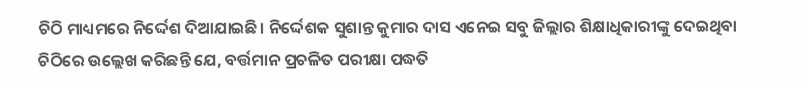ଚିଠି ମାଧ୍ୟମରେ ନିର୍ଦ୍ଦେଶ ଦିଆଯାଇଛି। ନିର୍ଦ୍ଦେଶକ ସୁଶାନ୍ତ କୁମାର ଦାସ ଏନେଇ ସବୁ ଜିଲ୍ଲାର ଶିକ୍ଷାଧିକାରୀଙ୍କୁ ଦେଇଥିବା ଚିଠିରେ ଉଲ୍ଲେଖ କରିଛନ୍ତି ଯେ, ବର୍ତ୍ତମାନ ପ୍ରଚଳିତ ପରୀକ୍ଷା ପଦ୍ଧତି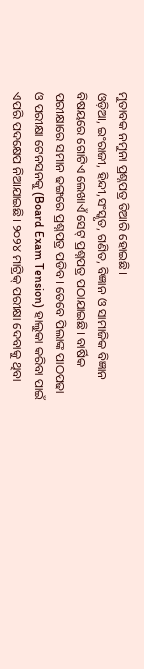ମୁତାବକ ନମୁନା ପ୍ରଶ୍ନପତ୍ର ତିଆରି ହୋଇଛି।
ଓଡ଼ିଆ, ଇଂରାଜୀ, ହିନ୍ଦୀ,ସଂସ୍କୃତ, ଗଣିତ, ବିଜ୍ଞାନ ଓ ସାମାଜିକ ବିଜ୍ଞାନ ବିଷୟରେ ଗୋଟିଏ ଲେଖାଏଁ ସେଟ୍ ପ୍ରଶ୍ନପତ୍ର ପଠାଯାଇଛି। ବାର୍ଷିକ ପରୀକ୍ଷାରେ ସମାନ ଢଙ୍ଗରେ ପ୍ରଶ୍ନପତ୍ର ପଡିବ। ତେବେ ପିଲାଙ୍କ ପାଠପଢା ଓ ପରୀକ୍ଷା ଟେନସନକୁ (Board Exam Tension) ହାଲୁକା କରିବା ପାଇଁ ଏପରି ପଦକ୍ଷେପ ନିଆଯାଇଛି। ୨୦୨୪ ମାଟ୍ରିକ୍ ପରୀକ୍ଷା ଦେବାକୁ ଥିବା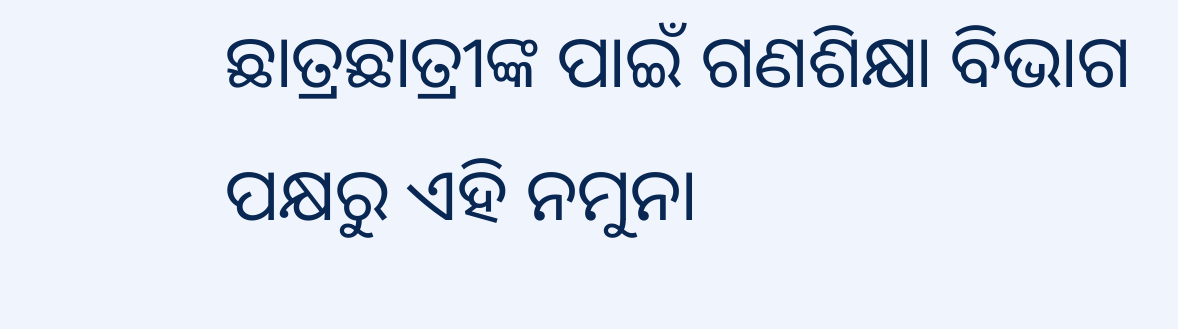ଛାତ୍ରଛାତ୍ରୀଙ୍କ ପାଇଁ ଗଣଶିକ୍ଷା ବିଭାଗ ପକ୍ଷରୁ ଏହି ନମୁନା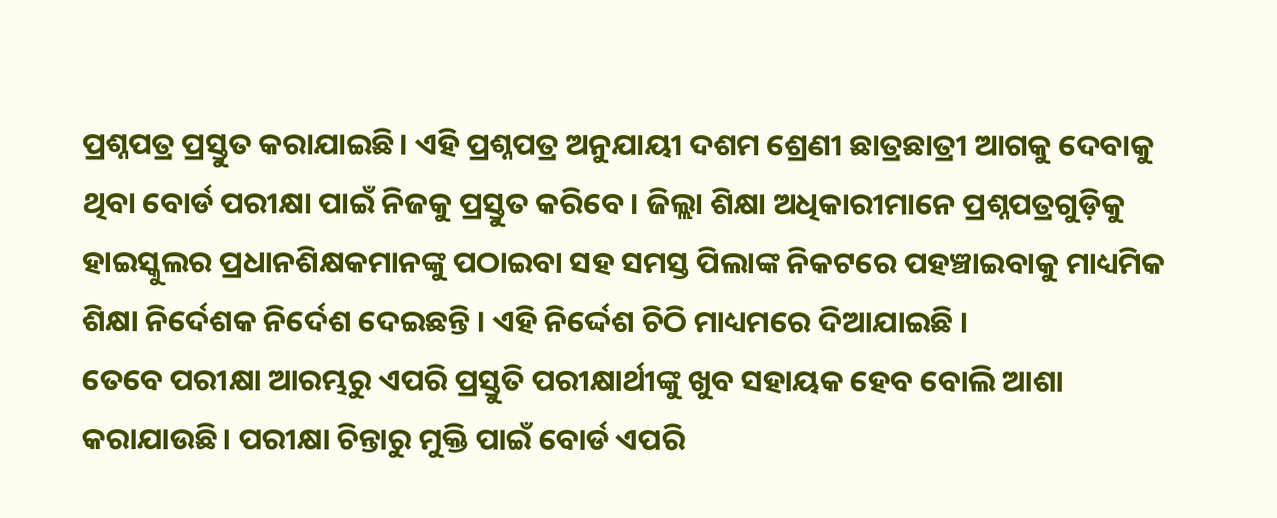ପ୍ରଶ୍ନପତ୍ର ପ୍ରସ୍ତୁତ କରାଯାଇଛି। ଏହି ପ୍ରଶ୍ନପତ୍ର ଅନୁଯାୟୀ ଦଶମ ଶ୍ରେଣୀ ଛାତ୍ରଛାତ୍ରୀ ଆଗକୁ ଦେବାକୁ ଥିବା ବୋର୍ଡ ପରୀକ୍ଷା ପାଇଁ ନିଜକୁ ପ୍ରସ୍ତୁତ କରିବେ। ଜିଲ୍ଲା ଶିକ୍ଷା ଅଧିକାରୀମାନେ ପ୍ରଶ୍ନପତ୍ରଗୁଡ଼ିକୁ ହାଇସ୍କୁଲର ପ୍ରଧାନଶିକ୍ଷକମାନଙ୍କୁ ପଠାଇବା ସହ ସମସ୍ତ ପିଲାଙ୍କ ନିକଟରେ ପହଞ୍ଚାଇବାକୁ ମାଧ୍ୟମିକ ଶିକ୍ଷା ନିର୍ଦେଶକ ନିର୍ଦେଶ ଦେଇଛନ୍ତି । ଏହି ନିର୍ଦ୍ଦେଶ ଚିଠି ମାଧ୍ୟମରେ ଦିଆଯାଇଛି ।
ତେବେ ପରୀକ୍ଷା ଆରମ୍ଭରୁ ଏପରି ପ୍ରସ୍ତୁତି ପରୀକ୍ଷାର୍ଥୀଙ୍କୁ ଖୁବ ସହାୟକ ହେବ ବୋଲି ଆଶା କରାଯାଉଛି। ପରୀକ୍ଷା ଚିନ୍ତାରୁ ମୁକ୍ତି ପାଇଁ ବୋର୍ଡ ଏପରି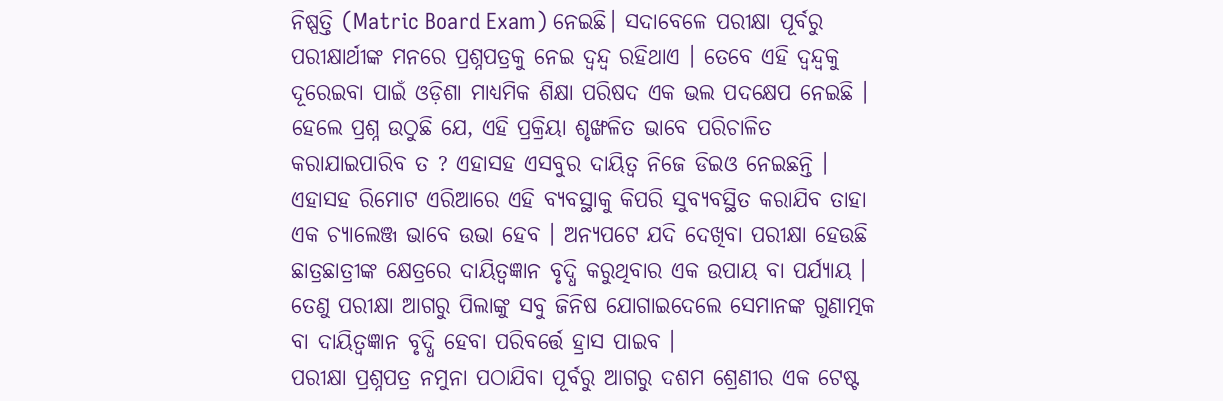ନିଷ୍ପତ୍ତି (Matric Board Exam) ନେଇଛି। ସଦାବେଳେ ପରୀକ୍ଷା ପୂର୍ବରୁ ପରୀକ୍ଷାର୍ଥୀଙ୍କ ମନରେ ପ୍ରଶ୍ନପତ୍ରକୁ ନେଇ ଦ୍ୱନ୍ଦ୍ୱ ରହିଥାଏ । ତେବେ ଏହି ଦ୍ୱନ୍ଦ୍ୱକୁ ଦୂରେଇବା ପାଇଁ ଓଡ଼ିଶା ମାଧ୍ୟମିକ ଶିକ୍ଷା ପରିଷଦ ଏକ ଭଲ ପଦକ୍ଷେପ ନେଇଛି । ହେଲେ ପ୍ରଶ୍ନ ଉଠୁଛି ଯେ, ଏହି ପ୍ରକ୍ରିୟା ଶୃଙ୍ଖଳିତ ଭାବେ ପରିଚାଳିତ କରାଯାଇପାରିବ ତ ? ଏହାସହ ଏସବୁର ଦାୟିତ୍ୱ ନିଜେ ଡିଇଓ ନେଇଛନ୍ତି । ଏହାସହ ରିମୋଟ ଏରିଆରେ ଏହି ବ୍ୟବସ୍ଥାକୁ କିପରି ସୁବ୍ୟବସ୍ଥିତ କରାଯିବ ତାହା ଏକ ଚ୍ୟାଲେଞ୍ଜ ଭାବେ ଉଭା ହେବ । ଅନ୍ୟପଟେ ଯଦି ଦେଖିବା ପରୀକ୍ଷା ହେଉଛି ଛାତ୍ରଛାତ୍ରୀଙ୍କ କ୍ଷେତ୍ରରେ ଦାୟିତ୍ୱଜ୍ଞାନ ବୃଦ୍ଧି କରୁଥିବାର ଏକ ଉପାୟ ବା ପର୍ଯ୍ୟାୟ । ତେଣୁ ପରୀକ୍ଷା ଆଗରୁ ପିଲାଙ୍କୁ ସବୁ ଜିନିଷ ଯୋଗାଇଦେଲେ ସେମାନଙ୍କ ଗୁଣାତ୍ମକ ବା ଦାୟିତ୍ୱଜ୍ଞାନ ବୃଦ୍ଧି ହେବା ପରିବର୍ତ୍ତେ ହ୍ରାସ ପାଇବ ।
ପରୀକ୍ଷା ପ୍ରଶ୍ନପତ୍ର ନମୁନା ପଠାଯିବା ପୂର୍ବରୁ ଆଗରୁ ଦଶମ ଶ୍ରେଣୀର ଏକ ଟେଷ୍ଟ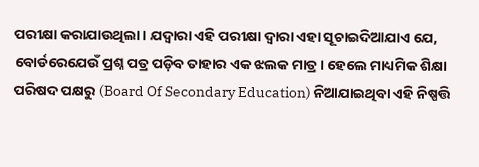ପରୀକ୍ଷା କରାଯାଉଥିଲା । ଯଦ୍ୱାରା ଏହି ପରୀକ୍ଷା ଦ୍ୱାରା ଏହା ସୂଚାଇଦିଆଯାଏ ଯେ, ବୋର୍ଡରେଯେଉଁ ପ୍ରଶ୍ନ ପତ୍ର ପଡ଼ିବ ତାହାର ଏକ ଝଲକ ମାତ୍ର। ହେଲେ ମାଧ୍ୟମିକ ଶିକ୍ଷା ପରିଷଦ ପକ୍ଷରୁ (Board Of Secondary Education) ନିଆଯାଇଥିବା ଏହି ନିଷ୍ପତ୍ତି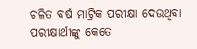ଚଳିତ ବର୍ଷ ମାଟ୍ରିକ ପରୀକ୍ଷା ଦେଉଥିବା ପରୀକ୍ଷାର୍ଥୀଙ୍କୁ କେତେ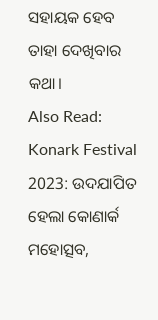ସହାୟକ ହେବ ତାହା ଦେଖିବାର କଥା।
Also Read: Konark Festival 2023: ଉଦଯାପିତ ହେଲା କୋଣାର୍କ ମହୋତ୍ସବ,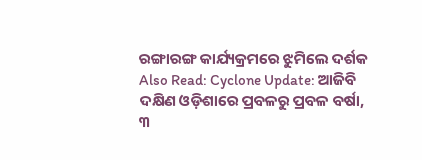ରଙ୍ଗାରଙ୍ଗ କାର୍ଯ୍ୟକ୍ରମରେ ଝୁମିଲେ ଦର୍ଶକ
Also Read: Cyclone Update: ଆଜିବି ଦକ୍ଷିଣ ଓଡ଼ିଶାରେ ପ୍ରବଳରୁ ପ୍ରବଳ ବର୍ଷା, ୩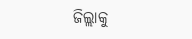ଜିଲ୍ଲାକୁ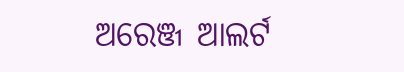ଅରେଞ୍ଜ ଆଲର୍ଟ